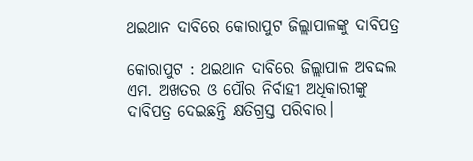ଥଇଥାନ ଦାବିରେ କୋରାପୁଟ ଜିଲ୍ଲାପାଳଙ୍କୁ ଦାବିପତ୍ର

କୋରାପୁଟ : ଥଇଥାନ ଦାବିରେ ଜିଲ୍ଲାପାଳ ଅବଦ୍ଦଲ ଏମ. ଅଖତର ଓ ପୌର ନିର୍ବାହୀ ଅଧିକାରୀଙ୍କୁ ଦାବିପତ୍ର ଦେଇଛନ୍ତି କ୍ଷତିଗ୍ରସ୍ତ ପରିବାର।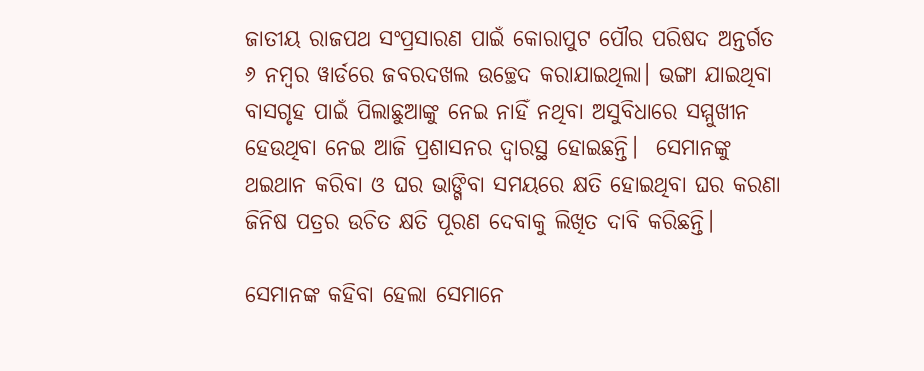ଜାତୀୟ ରାଜପଥ ସଂପ୍ରସାରଣ ପାଇଁ କୋରାପୁଟ ପୌର ପରିଷଦ ଅନ୍ତର୍ଗତ ୬ ନମ୍ବର ୱାର୍ଡରେ ଜବରଦଖଲ ଉଚ୍ଛେଦ କରାଯାଇଥିଲା। ଭଙ୍ଗା ଯାଇଥିବା ବାସଗୃହ ପାଇଁ ପିଲାଛୁଆଙ୍କୁ ନେଇ ନାହିଁ ନଥିବା ଅସୁବିଧାରେ ସମ୍ମୁଖୀନ ହେଉଥିବା ନେଇ ଆଜି ପ୍ରଶାସନର ଦ୍ବାରସ୍ଥ ହୋଇଛନ୍ତି।  ସେମାନଙ୍କୁ ଥଇଥାନ କରିବା ଓ ଘର ଭାଙ୍ଗିବା ସମୟରେ କ୍ଷତି ହୋଇଥିବା ଘର କରଣା ଜିନିଷ ପତ୍ରର ଉଚିତ କ୍ଷତି ପୂରଣ ଦେବାକୁ ଲିଖିତ ଦାବି କରିଛନ୍ତି।

ସେମାନଙ୍କ କହିବା ହେଲା ସେମାନେ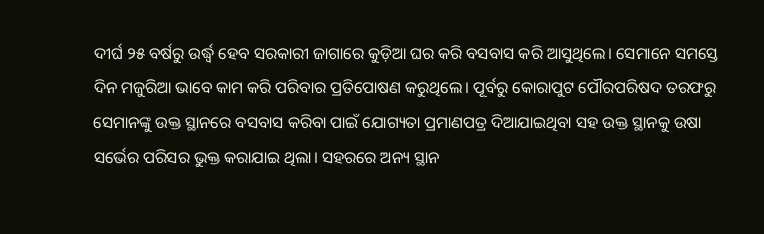ଦୀର୍ଘ ୨୫ ବର୍ଷରୁ ଉର୍ଦ୍ଧ୍ବ ହେବ ସରକାରୀ ଜାଗାରେ କୁଡ଼ିଆ ଘର କରି ବସବାସ କରି ଆସୁଥିଲେ। ସେମାନେ ସମସ୍ତେ ଦିନ ମଜୁରିଆ ଭାବେ କାମ କରି ପରିବାର ପ୍ରତିପୋଷଣ କରୁଥିଲେ। ପୂର୍ବରୁ କୋରାପୁଟ ପୌରପରିଷଦ ତରଫରୁ ସେମାନଙ୍କୁ ଉକ୍ତ ସ୍ଥାନରେ ବସବାସ କରିବା ପାଇଁ ଯୋଗ୍ୟତା ପ୍ରମାଣପତ୍ର ଦିଆଯାଇଥିବା ସହ ଉକ୍ତ ସ୍ଥାନକୁ ଉଷା ସର୍ଭେର ପରିସର ଭୁକ୍ତ କରାଯାଇ ଥିଲା। ସହରରେ ଅନ୍ୟ ସ୍ଥାନ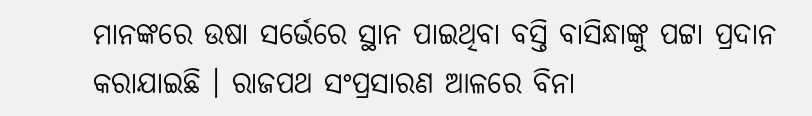ମାନଙ୍କରେ ଉଷା ସର୍ଭେରେ ସ୍ଥାନ ପାଇଥିବା ବସ୍ତି ବାସିନ୍ଧାଙ୍କୁ ପଟ୍ଟା ପ୍ରଦାନ କରାଯାଇଛି । ରାଜପଥ ସଂପ୍ରସାରଣ ଆଳରେ ବିନା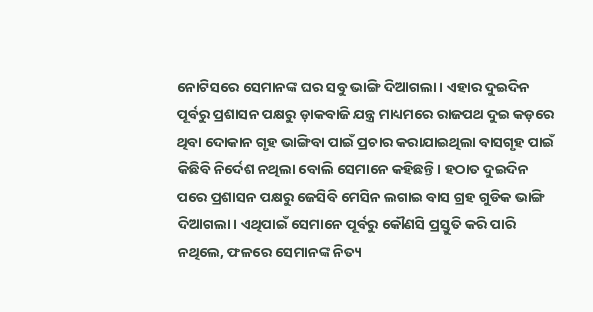ନୋଟିସରେ ସେମାନଙ୍କ ଘର ସବୁ ଭାଙ୍ଗି ଦିଆଗଲା। ଏହାର ଦୁଇଦିନ ପୂର୍ବରୁ ପ୍ରଶାସନ ପକ୍ଷରୁ ଡ଼ାକବାଜି ଯନ୍ତ୍ର ମାଧ୍ୟମରେ ରାଜପଥ ଦୁଇ କଡ଼ରେ ଥିବା ଦୋକାନ ଗୃହ ଭାଙ୍ଗିବା ପାଇଁ ପ୍ରଚାର କରାଯାଇଥିଲା ବାସଗୃହ ପାଇଁ କିଛିବି ନିର୍ଦେଶ ନଥିଲା ବୋଲି ସେମାନେ କହିଛନ୍ତି। ହଠାତ ଦୁଇଦିନ ପରେ ପ୍ରଶାସନ ପକ୍ଷରୁ ଜେସିବି ମେସିନ ଲଗାଇ ବାସ ଗ୍ରହ ଗୁଡିକ ଭାଙ୍ଗି ଦିଆଗଲା। ଏଥିପାଇଁ ସେମାନେ ପୂର୍ବରୁ କୌଣସି ପ୍ରସ୍ତୁତି କରି ପାରି ନଥିଲେ, ଫଳରେ ସେମାନଙ୍କ ନିତ୍ୟ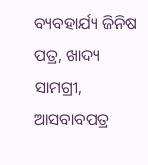ବ୍ୟବହାର୍ଯ୍ୟ ଜିନିଷ ପତ୍ର, ଖାଦ୍ୟ ସାମଗ୍ରୀ, ଆସବାବପତ୍ର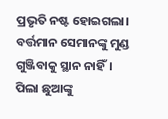ପ୍ରଭୃତି ନଷ୍ଟ ହୋଇଗଲା। ବର୍ତ୍ତମାନ ସେମାନଙ୍କୁ ମୁଣ୍ଡ ଗୁଞ୍ଜିବାକୁ ସ୍ଥାନ ନାହିଁ। ପିଲା ଛୁଆଙ୍କୁ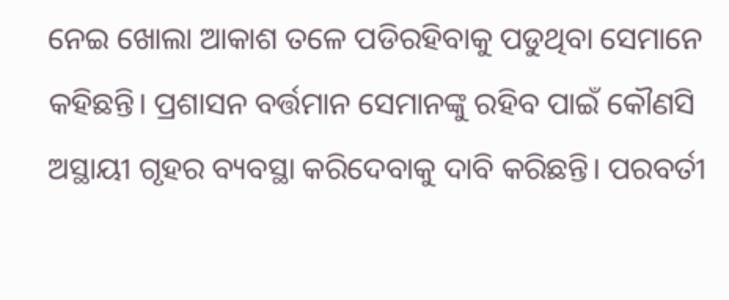ନେଇ ଖୋଲା ଆକାଶ ତଳେ ପଡିରହିବାକୁ ପଡୁଥିବା ସେମାନେ କହିଛନ୍ତି। ପ୍ରଶାସନ ବର୍ତ୍ତମାନ ସେମାନଙ୍କୁ ରହିବ ପାଇଁ କୌଣସି ଅସ୍ଥାୟୀ ଗୃହର ବ୍ୟବସ୍ଥା କରିଦେବାକୁ ଦାବି କରିଛନ୍ତି। ପରବର୍ତୀ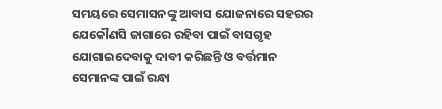ସମୟରେ ସେମାସନଙ୍କୁ ଆବାସ ଯୋଜନାରେ ସହରର ଯେକୌଣସି ଜାଗାରେ ରହିବା ପାଇଁ ବାସଗୃହ ଯୋଗାଇଦେବାକୁ ଦାବୀ କରିଛନ୍ତି ଓ ବର୍ତ୍ତମାନ ସେମାନଙ୍କ ପାଇଁ ରନ୍ଧା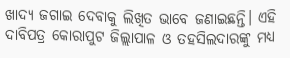ଖାଦ୍ୟ ଜଗାଇ ଦେବାକୁ ଲିଖିତ ଭାବେ ଜଣାଇଛନ୍ତି। ଏହି ଦାବିପତ୍ର କୋରାପୁଟ ଜିଲ୍ଲାପାଳ ଓ ତହସିଲଦାରଙ୍କୁ ମଧ୍ୟ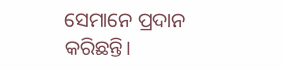ସେମାନେ ପ୍ରଦାନ କରିଛନ୍ତି।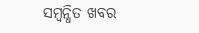ସମ୍ବନ୍ଧିତ ଖବର